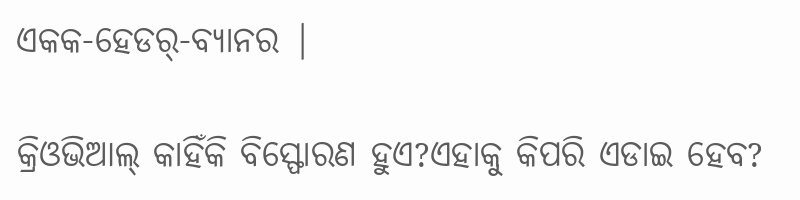ଏକକ-ହେଡର୍-ବ୍ୟାନର |

କ୍ରିଓଭିଆଲ୍ କାହିଁକି ବିସ୍ଫୋରଣ ହୁଏ?ଏହାକୁ କିପରି ଏଡାଇ ହେବ?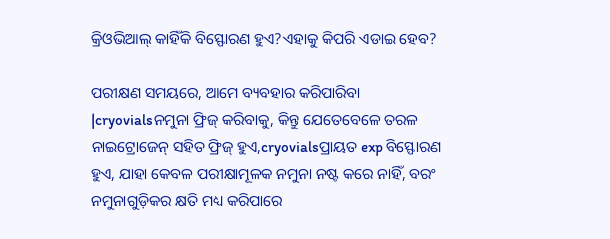କ୍ରିଓଭିଆଲ୍ କାହିଁକି ବିସ୍ଫୋରଣ ହୁଏ?ଏହାକୁ କିପରି ଏଡାଇ ହେବ?

ପରୀକ୍ଷଣ ସମୟରେ, ଆମେ ବ୍ୟବହାର କରିପାରିବା |cryovialsନମୁନା ଫ୍ରିଜ୍ କରିବାକୁ, କିନ୍ତୁ ଯେତେବେଳେ ତରଳ ନାଇଟ୍ରୋଜେନ୍ ସହିତ ଫ୍ରିଜ୍ ହୁଏ,cryovialsପ୍ରାୟତ exp ବିସ୍ଫୋରଣ ହୁଏ, ଯାହା କେବଳ ପରୀକ୍ଷାମୂଳକ ନମୁନା ନଷ୍ଟ କରେ ନାହିଁ, ବରଂ ନମୁନାଗୁଡ଼ିକର କ୍ଷତି ମଧ୍ୟ କରିପାରେ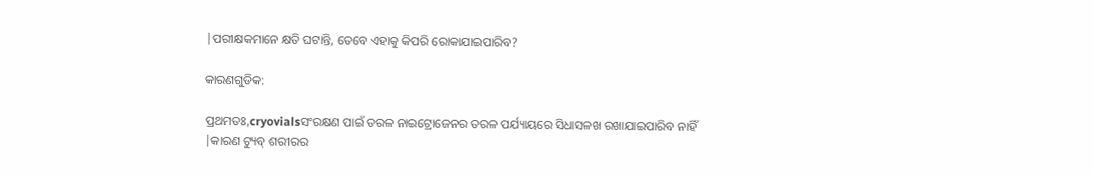|ପରୀକ୍ଷକମାନେ କ୍ଷତି ଘଟାନ୍ତି, ତେବେ ଏହାକୁ କିପରି ରୋକାଯାଇପାରିବ?

କାରଣଗୁଡିକ:

ପ୍ରଥମତଃ,cryovialsସଂରକ୍ଷଣ ପାଇଁ ତରଳ ନାଇଟ୍ରୋଜେନର ତରଳ ପର୍ଯ୍ୟାୟରେ ସିଧାସଳଖ ରଖାଯାଇପାରିବ ନାହିଁ |କାରଣ ଟ୍ୟୁବ୍ ଶରୀରର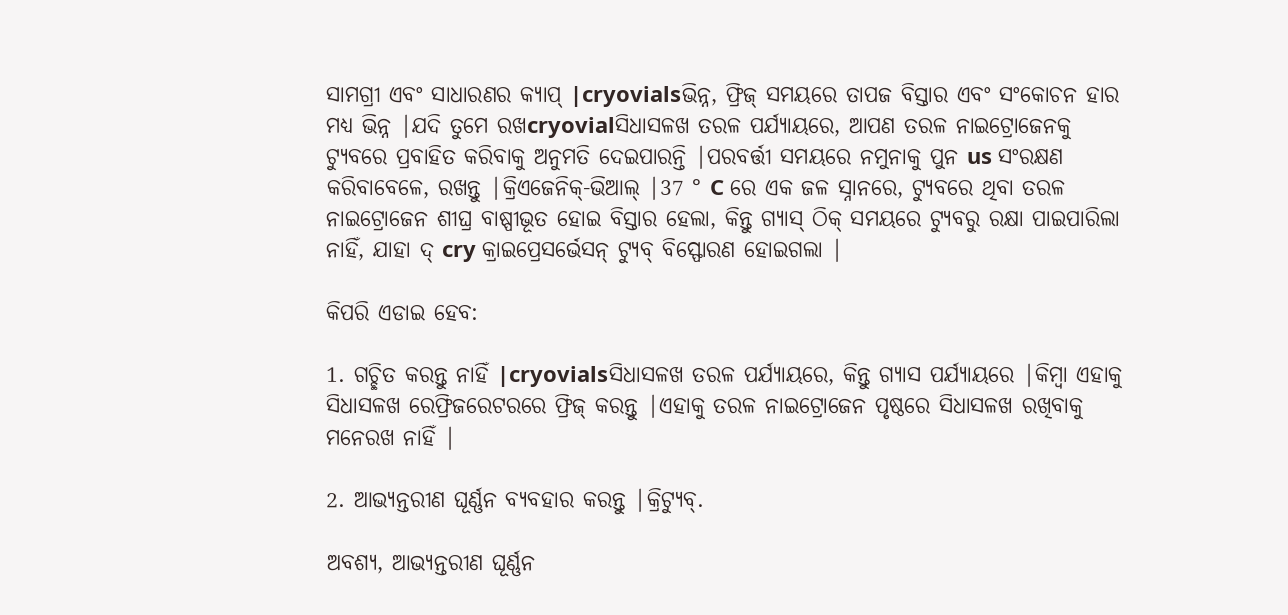ସାମଗ୍ରୀ ଏବଂ ସାଧାରଣର କ୍ୟାପ୍ |cryovialsଭିନ୍ନ, ଫ୍ରିଜ୍ ସମୟରେ ତାପଜ ବିସ୍ତାର ଏବଂ ସଂକୋଚନ ହାର ମଧ୍ୟ ଭିନ୍ନ |ଯଦି ତୁମେ ରଖcryovialସିଧାସଳଖ ତରଳ ପର୍ଯ୍ୟାୟରେ, ଆପଣ ତରଳ ନାଇଟ୍ରୋଜେନକୁ ଟ୍ୟୁବରେ ପ୍ରବାହିତ କରିବାକୁ ଅନୁମତି ଦେଇପାରନ୍ତି |ପରବର୍ତ୍ତୀ ସମୟରେ ନମୁନାକୁ ପୁନ us ସଂରକ୍ଷଣ କରିବାବେଳେ, ରଖନ୍ତୁ |କ୍ରିଏଜେନିକ୍-ଭିଆଲ୍ |37 ° C ରେ ଏକ ଜଳ ସ୍ନାନରେ, ଟ୍ୟୁବରେ ଥିବା ତରଳ ନାଇଟ୍ରୋଜେନ ଶୀଘ୍ର ବାଷ୍ପୀଭୂତ ହୋଇ ବିସ୍ତାର ହେଲା, କିନ୍ତୁ ଗ୍ୟାସ୍ ଠିକ୍ ସମୟରେ ଟ୍ୟୁବରୁ ରକ୍ଷା ପାଇପାରିଲା ନାହିଁ, ଯାହା ଦ୍ cry କ୍ରାଇପ୍ରେସର୍ଭେସନ୍ ଟ୍ୟୁବ୍ ବିସ୍ଫୋରଣ ହୋଇଗଲା |

କିପରି ଏଡାଇ ହେବ:

1. ଗଚ୍ଛିତ କରନ୍ତୁ ନାହିଁ |cryovialsସିଧାସଳଖ ତରଳ ପର୍ଯ୍ୟାୟରେ, କିନ୍ତୁ ଗ୍ୟାସ ପର୍ଯ୍ୟାୟରେ |କିମ୍ବା ଏହାକୁ ସିଧାସଳଖ ରେଫ୍ରିଜରେଟରରେ ଫ୍ରିଜ୍ କରନ୍ତୁ |ଏହାକୁ ତରଳ ନାଇଟ୍ରୋଜେନ ପୃଷ୍ଠରେ ସିଧାସଳଖ ରଖିବାକୁ ମନେରଖ ନାହିଁ |

2. ଆଭ୍ୟନ୍ତରୀଣ ଘୂର୍ଣ୍ଣନ ବ୍ୟବହାର କରନ୍ତୁ |କ୍ରିଟ୍ୟୁବ୍.

ଅବଶ୍ୟ, ଆଭ୍ୟନ୍ତରୀଣ ଘୂର୍ଣ୍ଣନ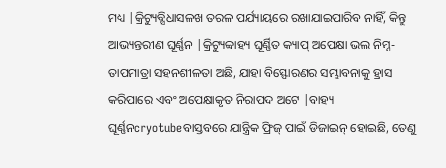ମଧ୍ୟ |କ୍ରିଟ୍ୟୁବ୍ସିଧାସଳଖ ତରଳ ପର୍ଯ୍ୟାୟରେ ରଖାଯାଇପାରିବ ନାହିଁ, କିନ୍ତୁ ଆଭ୍ୟନ୍ତରୀଣ ଘୂର୍ଣ୍ଣନ |କ୍ରିଟ୍ୟୁବ୍ବାହ୍ୟ ଘୂର୍ଣ୍ଣିତ କ୍ୟାପ୍ ଅପେକ୍ଷା ଭଲ ନିମ୍ନ-ତାପମାତ୍ରା ସହନଶୀଳତା ଅଛି, ଯାହା ବିସ୍ଫୋରଣର ସମ୍ଭାବନାକୁ ହ୍ରାସ କରିପାରେ ଏବଂ ଅପେକ୍ଷାକୃତ ନିରାପଦ ଅଟେ |ବାହ୍ୟ ଘୂର୍ଣ୍ଣନcryotubeବାସ୍ତବରେ ଯାନ୍ତ୍ରିକ ଫ୍ରିଜ୍ ପାଇଁ ଡିଜାଇନ୍ ହୋଇଛି, ତେଣୁ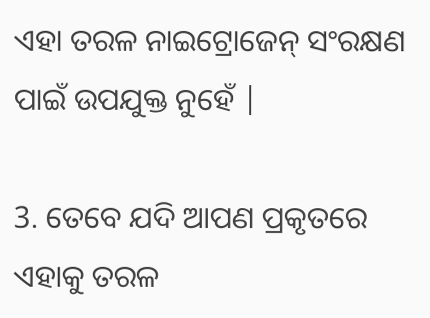ଏହା ତରଳ ନାଇଟ୍ରୋଜେନ୍ ସଂରକ୍ଷଣ ପାଇଁ ଉପଯୁକ୍ତ ନୁହେଁ |

3. ତେବେ ଯଦି ଆପଣ ପ୍ରକୃତରେ ଏହାକୁ ତରଳ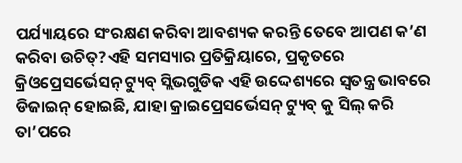ପର୍ଯ୍ୟାୟରେ ସଂରକ୍ଷଣ କରିବା ଆବଶ୍ୟକ କରନ୍ତି ତେବେ ଆପଣ କ’ଣ କରିବା ଉଚିତ୍?ଏହି ସମସ୍ୟାର ପ୍ରତିକ୍ରିୟାରେ, ପ୍ରକୃତରେ କ୍ରିଓପ୍ରେସର୍ଭେସନ୍ ଟ୍ୟୁବ୍ ସ୍ଲିଭଗୁଡିକ ଏହି ଉଦ୍ଦେଶ୍ୟରେ ସ୍ୱତନ୍ତ୍ର ଭାବରେ ଡିଜାଇନ୍ ହୋଇଛି, ଯାହା କ୍ରାଇପ୍ରେସର୍ଭେସନ୍ ଟ୍ୟୁବ୍ କୁ ସିଲ୍ କରି ତା’ପରେ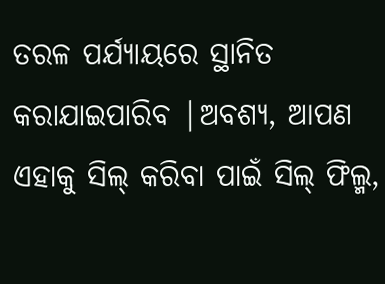ତରଳ ପର୍ଯ୍ୟାୟରେ ସ୍ଥାନିତ କରାଯାଇପାରିବ |ଅବଶ୍ୟ, ଆପଣ ଏହାକୁ ସିଲ୍ କରିବା ପାଇଁ ସିଲ୍ ଫିଲ୍ମ,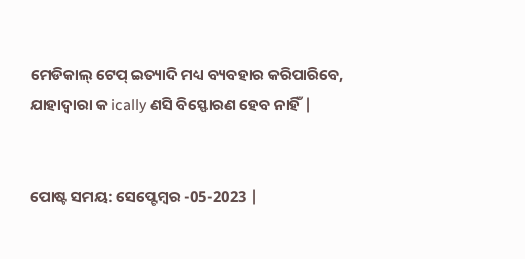ମେଡିକାଲ୍ ଟେପ୍ ଇତ୍ୟାଦି ମଧ୍ୟ ବ୍ୟବହାର କରିପାରିବେ, ଯାହାଦ୍ୱାରା କ ically ଣସି ବିସ୍ଫୋରଣ ହେବ ନାହିଁ |


ପୋଷ୍ଟ ସମୟ: ସେପ୍ଟେମ୍ବର -05-2023 |